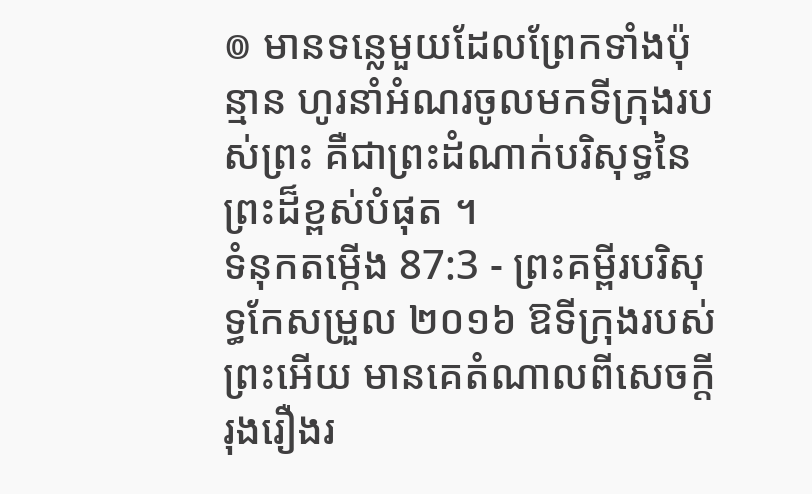៙ មានទន្លេមួយដែលព្រែកទាំងប៉ុន្មាន ហូរនាំអំណរចូលមកទីក្រុងរបស់ព្រះ គឺជាព្រះដំណាក់បរិសុទ្ធនៃព្រះដ៏ខ្ពស់បំផុត ។
ទំនុកតម្កើង 87:3 - ព្រះគម្ពីរបរិសុទ្ធកែសម្រួល ២០១៦ ឱទីក្រុងរបស់ព្រះអើយ មានគេតំណាលពីសេចក្ដីរុងរឿងរ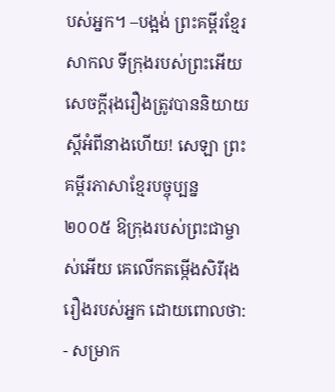បស់អ្នក។ –បង្អង់ ព្រះគម្ពីរខ្មែរសាកល ទីក្រុងរបស់ព្រះអើយ សេចក្ដីរុងរឿងត្រូវបាននិយាយស្ដីអំពីនាងហើយ! សេឡា ព្រះគម្ពីរភាសាខ្មែរបច្ចុប្បន្ន ២០០៥ ឱក្រុងរបស់ព្រះជាម្ចាស់អើយ គេលើកតម្កើងសិរីរុងរឿងរបស់អ្នក ដោយពោលថា: - សម្រាក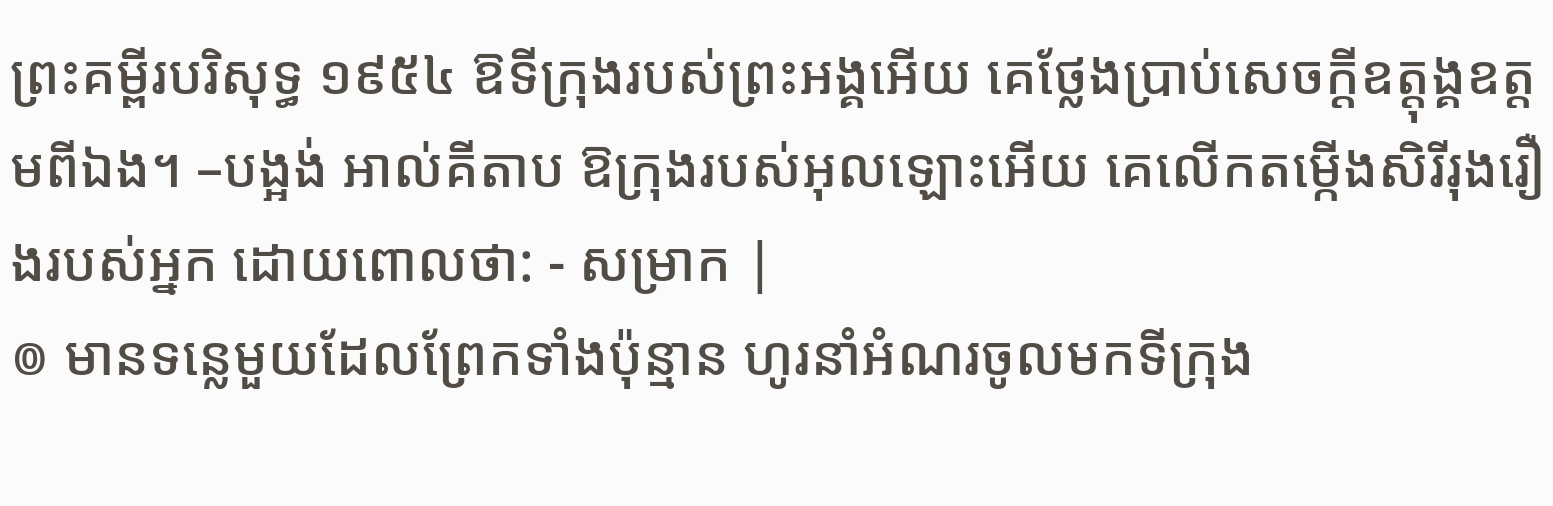ព្រះគម្ពីរបរិសុទ្ធ ១៩៥៤ ឱទីក្រុងរបស់ព្រះអង្គអើយ គេថ្លែងប្រាប់សេចក្ដីឧត្តុង្គឧត្តមពីឯង។ –បង្អង់ អាល់គីតាប ឱក្រុងរបស់អុលឡោះអើយ គេលើកតម្កើងសិរីរុងរឿងរបស់អ្នក ដោយពោលថា: - សម្រាក |
៙ មានទន្លេមួយដែលព្រែកទាំងប៉ុន្មាន ហូរនាំអំណរចូលមកទីក្រុង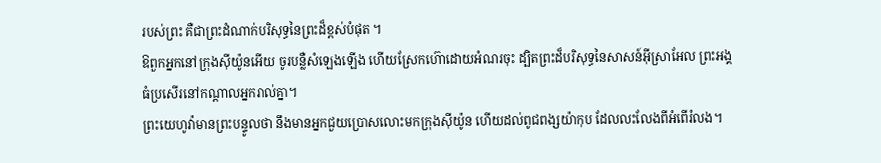របស់ព្រះ គឺជាព្រះដំណាក់បរិសុទ្ធនៃព្រះដ៏ខ្ពស់បំផុត ។
ឱពួកអ្នកនៅក្រុងស៊ីយ៉ូនអើយ ចូរបន្លឺសំឡេងឡើង ហើយស្រែកហ៊ោដោយអំណរចុះ ដ្បិតព្រះដ៏បរិសុទ្ធនៃសាសន៍អ៊ីស្រាអែល ព្រះអង្គធំប្រសើរនៅកណ្ដាលអ្នករាល់គ្នា។
ព្រះយេហូវ៉ាមានព្រះបន្ទូលថា នឹងមានអ្នកជួយប្រោសលោះមកក្រុងស៊ីយ៉ូន ហើយដល់ពូជពង្សយ៉ាកុប ដែលលះលែងពីអំពើរំលង។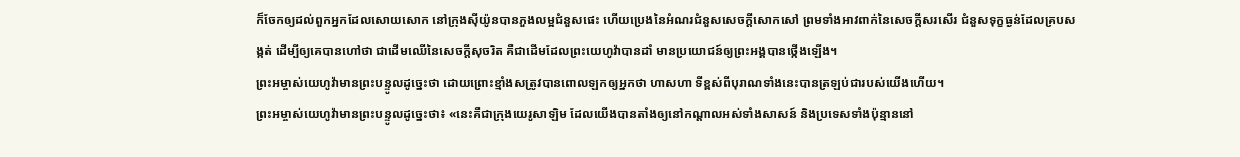ក៏ចែកឲ្យដល់ពួកអ្នកដែលសោយសោក នៅក្រុងស៊ីយ៉ូនបានភួងលម្អជំនួសផេះ ហើយប្រេងនៃអំណរជំនួសសេចក្ដីសោកសៅ ព្រមទាំងអាវពាក់នៃសេចក្ដីសរសើរ ជំនួសទុក្ខធ្ងន់ដែលគ្របសង្កត់ ដើម្បីឲ្យគេបានហៅថា ជាដើមឈើនៃសេចក្ដីសុចរិត គឺជាដើមដែលព្រះយេហូវ៉ាបានដាំ មានប្រយោជន៍ឲ្យព្រះអង្គបានថ្កើងឡើង។
ព្រះអម្ចាស់យេហូវ៉ាមានព្រះបន្ទូលដូច្នេះថា ដោយព្រោះខ្មាំងសត្រូវបានពោលឡកឲ្យអ្នកថា ហាសហា ទីខ្ពស់ពីបុរាណទាំងនេះបានត្រឡប់ជារបស់យើងហើយ។
ព្រះអម្ចាស់យេហូវ៉ាមានព្រះបន្ទូលដូច្នេះថា៖ «នេះគឺជាក្រុងយេរូសាឡិម ដែលយើងបានតាំងឲ្យនៅកណ្ដាលអស់ទាំងសាសន៍ និងប្រទេសទាំងប៉ុន្មាននៅ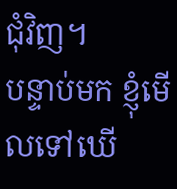ជុំវិញ។
បន្ទាប់មក ខ្ញុំមើលទៅឃើ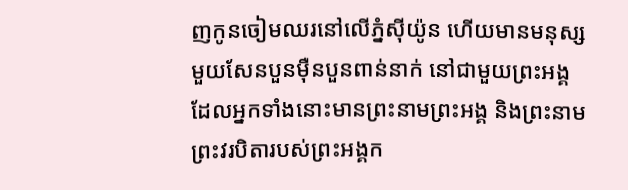ញកូនចៀមឈរនៅលើភ្នំស៊ីយ៉ូន ហើយមានមនុស្សមួយសែនបួនម៉ឺនបួនពាន់នាក់ នៅជាមួយព្រះអង្គ ដែលអ្នកទាំងនោះមានព្រះនាមព្រះអង្គ និងព្រះនាមព្រះវរបិតារបស់ព្រះអង្គក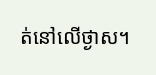ត់នៅលើថ្ងាស។